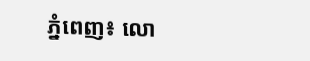ភ្នំពេញ៖ លោ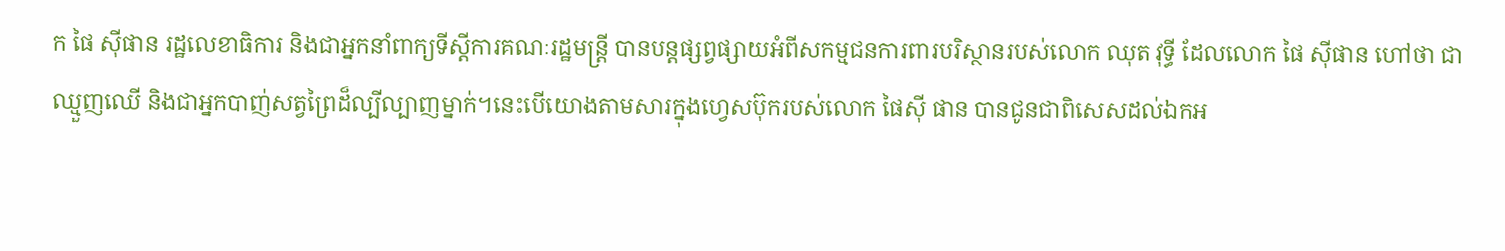ក ផៃ ស៊ីផាន រដ្ឋលេខាធិការ និងជាអ្នកនាំពាក្យទីស្តីការគណៈរដ្ឋមន្ត្រី បានបន្តផ្សព្វផ្សាយអំពីសកម្មជនការពារបរិស្ថានរបស់លោក ឈុត វុទ្ធី ដែលលោក ផៃ ស៊ីផាន ហៅថា ជាឈ្មួញឈើ និងជាអ្នកបាញ់សត្វព្រៃដ៏ល្បីល្បាញម្នាក់។នេះបើយោងតាមសារក្នុងហ្វេសប៊ុករបស់លោក ផៃស៊ី ផាន បានជូនជាពិសេសដល់ឯកអ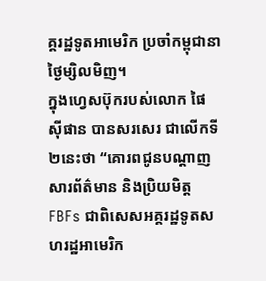គ្គរដ្ឋទូតអាមេរិក ប្រចាំកម្ពុជានាថ្ងៃម្សិលមិញ។
ក្នុងហ្វេសប៊ុករបស់លោក ផៃ ស៊ីផាន បានសរសេរ ជាលើកទី២នេះថា “គោរពជូនបណ្តាញសារព័ត៌មាន និងប្រិយមិត្ត FBFs ជាពិសេសអគ្គរដ្ឋទូតសហរដ្ឋអាមេរិក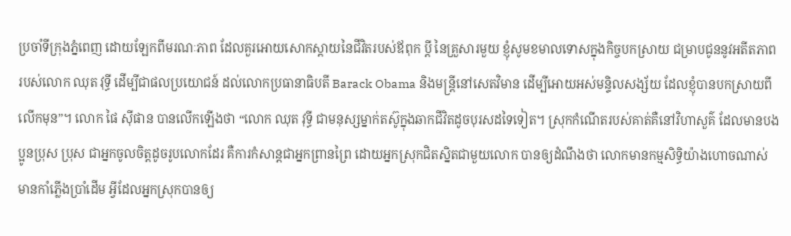ប្រចាំទីក្រុងភ្នំពេញ ដោយឡែកពីមរណៈភាព ដែលគួរអោយសោកស្តាយនៃជីវិតរបស់ឪពុក ប្តី នៃគ្រួសារមួយ ខ្ញុំសូមខមាលទោសក្នុងកិច្ចបកស្រាយ ជម្រាបជូននូវអតីតភាព របស់លោក ឈុត វុទ្ធី ដើម្បីជាផលប្រយោជន៍ ដល់លោកប្រធានាធិបតី Barack Obama និងមន្ត្រីនៅសេតវិមាន ដើម្បីអោយអស់មន្ទិលសង្ស័យ ដែលខ្ញុំបានបកស្រាយពីលើកមុន”។ លោក ផៃ ស៊ីផាន បានលើកឡើងថា “លោក ឈុត វុទ្ធី ជាមនុស្សម្នាក់តស៊ូក្នុងឆាកជីវិតដូចបុរសដទៃទៀត។ ស្រុកកំណើតរបស់គាត់គឺនៅវិហាសួគ៌ ដែលមានបងប្អូនប្រុស ប្រុស ជាអ្នកចូលចិត្តដូចរូបលោកដែរ គឺការកំសាន្តជាអ្នកព្រានព្រៃ ដោយអ្នកស្រុកជិតស្និតជាមួយលោក បានឲ្យដំណឹងថា លោកមានកម្មសិទ្ធិយ៉ាងហោចណាស់ មានកាំភ្លើងប្រាំដើម អ្វីដែលអ្នកស្រុកបានឲ្យ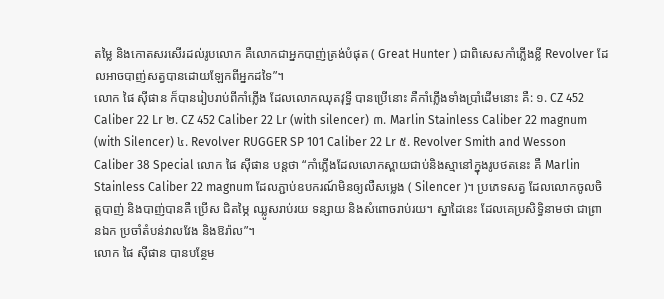តម្លៃ និងកោតសរសើរដល់រូបលោក គឺលោកជាអ្នកបាញ់ត្រង់បំផុត ( Great Hunter ) ជាពិសេសកាំភ្លើងខ្លី Revolver ដែលអាចបាញ់សត្វបានដោយឡែកពីអ្នកដទៃ”។
លោក ផៃ ស៊ីផាន ក៏បានរៀបរាប់ពីកាំភ្លើង ដែលលោកឈុតវុទ្ធី បានប្រើនោះ គឺកាំភ្លើងទាំងប្រាំដើមនោះ គឺ: ១. CZ 452 Caliber 22 Lr ២. CZ 452 Caliber 22 Lr (with silencer) ៣. Marlin Stainless Caliber 22 magnum (with Silencer) ៤. Revolver RUGGER SP 101 Caliber 22 Lr ៥. Revolver Smith and Wesson Caliber 38 Special លោក ផៃ ស៊ីផាន បន្តថា “កាំភ្លើងដែលលោកស្ពាយជាប់និងស្មានៅក្នុងរូបថតនេះ គឺ Marlin Stainless Caliber 22 magnum ដែលភ្ជាប់ឧបករណ៍មិនឲ្យលឺសម្លេង ( Silencer )។ ប្រភេទសត្វ ដែលលោកចូលចិត្តបាញ់ និងបាញ់បានគឺ ប្រើស ជិតម្ភៃ ឈ្លូសរាប់រយ ទន្សាយ និងសំពោចរាប់រយ។ ស្នាដៃនេះ ដែលគេប្រសិទ្ធិនាមថា ជាព្រានឯក ប្រចាំតំបន់វាលវែង និងឱរ៉ាល”។
លោក ផៃ ស៊ីផាន បានបន្ថែម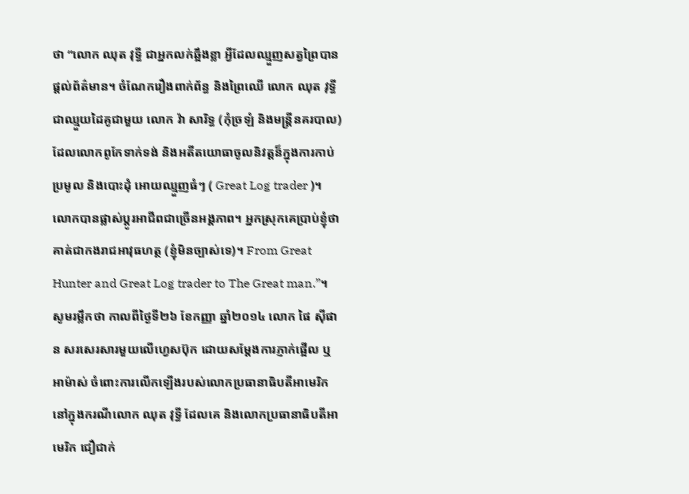ថា “លោក ឈុត វុទ្ធី ជាអ្នកលក់ឆ្អឹងខ្លា អ្វីដែលឈ្មួញសត្វព្រៃបានផ្តល់ព័ត៌មាន។ ចំណែករឿងពាក់ព័ន្ធ និងព្រៃឈើ លោក ឈុត វុទ្ធី ជាឈ្មួយដៃគូជាមួយ លោក វ៉ា សារិទ្ធ (កុំច្រឡំ និងមន្ត្រីនគរបាល) ដែលលោកពូកែទាក់ទង់ និងអតីតយោធាចូលនិវត្តន៏ក្នុងការកាប់ប្រមូល និងបោះដុំ អោយឈ្មួញធំៗ ( Great Log trader )។ លោកបានផ្លាស់ប្តូរអាជីពជាច្រើនអង្គភាព។ អ្នកស្រុកគេប្រាប់ខ្ញុំថាគាត់ជាកងរាជអាវុធហត្ថ (ខ្ញុំមិនច្បាស់ទេ)។ From Great Hunter and Great Log trader to The Great man.”។
សូមរម្លឹកថា កាលពីថ្ងៃទី២៦ ខែកញ្ញា ឆ្នាំ២០១៤ លោក ផៃ ស៊ីផាន សរសេរសារមួយលើហ្វេសប៊ុក ដោយសម្តែងការភ្ញាក់ផ្អើល ឬអាម៉ាស់ ចំពោះការលើកឡើងរបស់លោកប្រធានាធិបតីអាមេរិក នៅក្នុងករណីលោក ឈុត វុទ្ធី ដែលគេ និងលោកប្រធានាធិបតីអាមេរិក ជឿជាក់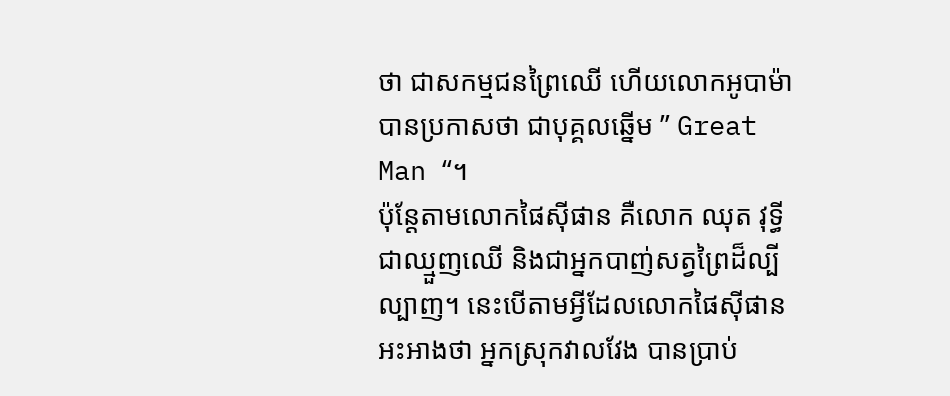ថា ជាសកម្មជនព្រៃឈើ ហើយលោកអូបាម៉ា បានប្រកាសថា ជាបុគ្គលឆ្នើម ” Great Man “។
ប៉ុន្តែតាមលោកផៃស៊ីផាន គឺលោក ឈុត វុទ្ធី ជាឈ្មួញឈើ និងជាអ្នកបាញ់សត្វព្រៃដ៏ល្បីល្បាញ។ នេះបើតាមអ្វីដែលលោកផៃស៊ីផាន អះអាងថា អ្នកស្រុកវាលវែង បានប្រាប់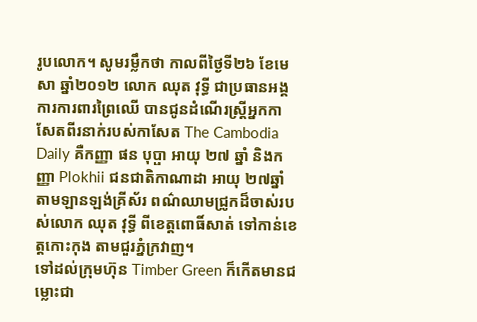រូបលោក។ សូមរម្លឹកថា កាលពីថ្ងៃទី២៦ ខែមេសា ឆ្នាំ២០១២ លោក ឈុត វុទ្ធី ជាប្រធានអង្គការការពារព្រៃឈើ បានជូនដំណើរស្ត្រីអ្នកកាសែតពីរនាក់របស់កាសែត The Cambodia Daily គឺកញ្ញា ផន បុប្ផា អាយុ ២៧ ឆ្នាំ និងកញ្ញា Plokhii ជនជាតិកាណាដា អាយុ ២៧ឆ្នាំ តាមឡានឡង់គ្រីស័រ ពណ៌ឈាមជ្រូកដ៏ចាស់របស់លោក ឈុត វុទ្ធី ពីខេត្តពោធិ៍សាត់ ទៅកាន់ខេត្តកោះកុង តាមជួរភ្នំក្រវាញ។
ទៅដល់ក្រុមហ៊ុន Timber Green ក៏កើតមានជម្លោះជា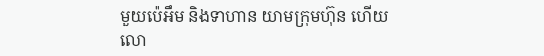មួយប៉េអឹម និងទាហាន យាមក្រុមហ៊ុន ហើយលោ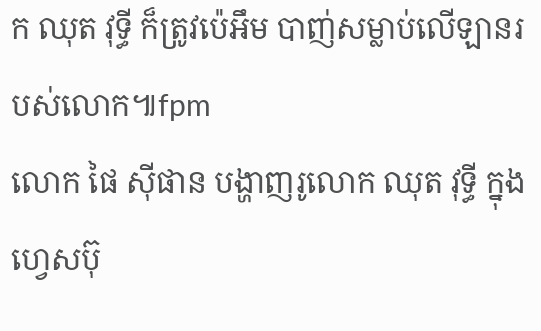ក ឈុត វុទ្ធី ក៏ត្រូវប៉េអឹម បាញ់សម្លាប់លើឡានរបស់លោក៕fpm
លោក ផៃ ស៊ីផាន បង្ហាញរូលោក ឈុត វុទ្ធី ក្នុងហ្វេសប៊ុ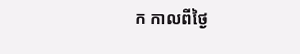ក កាលពីថ្ងៃ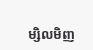ម្សិលមិញ